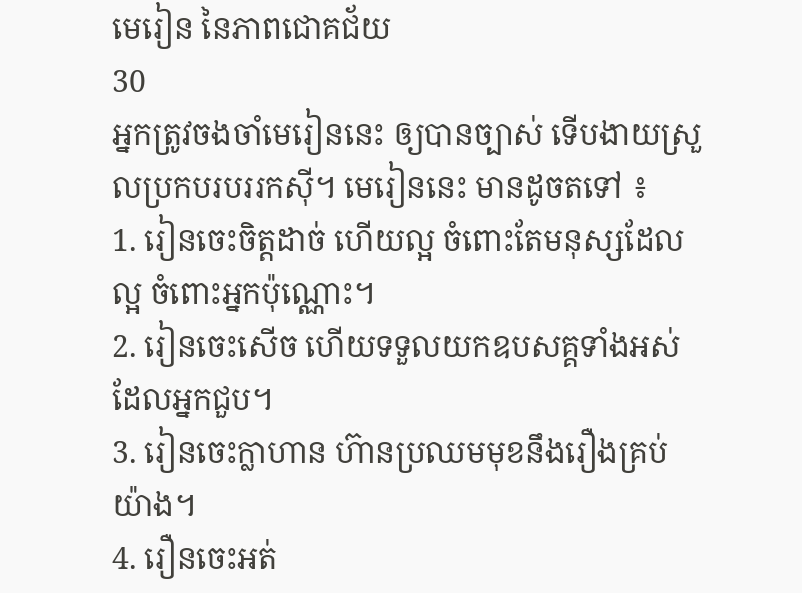មេរៀន នៃភាពជោគជ័យ
30
អ្នកត្រូវចងចាំមេរៀននេះ ឲ្យបានច្បាស់ ទើបងាយស្រួលប្រកបរបររកស៊ី។ មេរៀននេះ មានដូចតទៅ ៖
1. រៀនចេះចិត្តដាច់ ហើយល្អ ចំពោះតែមនុស្សដែលល្អ ចំពោះអ្នកប៉ុណ្ណោះ។
2. រៀនចេះសើច ហើយទទួលយកឧបសគ្គទាំងអស់ ដែលអ្នកជួប។
3. រៀនចេះក្លាហាន ហ៊ានប្រឈមមុខនឹងរឿងគ្រប់យ៉ាង។
4. រឿនចេះអត់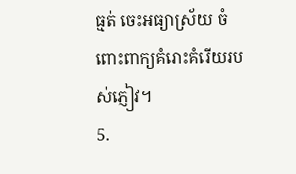ធ្មត់ ចេះអធ្យាស្រ័យ ចំពោះពាក្យគំរោះគំរើយរបស់ភ្ញៀវ។
5.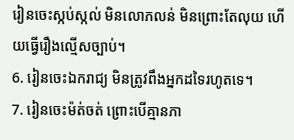រៀនចេះស្កប់ស្កល់ មិនលោភលន់ មិនព្រោះតែលុយ ហើយធ្វើរឿងល្មើសច្បាប់។
6. រៀនចេះឯករាជ្យ មិនត្រូវពឹងអ្នកដទៃរហូតទេ។
7. រៀនចេះម៉ត់ចត់ ព្រោះបើគ្មានភា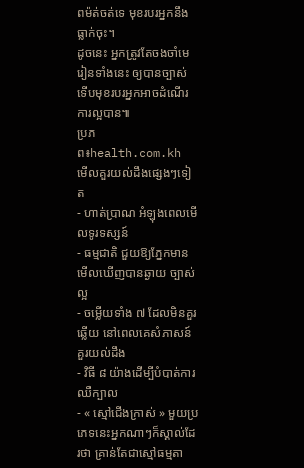ពម៉ត់ចត់ទេ មុខរបរអ្នកនឹងធ្លាក់ចុះ។
ដូចនេះ អ្នកត្រូវតែចងចាំមេរៀនទាំងនេះ ឲ្យបានច្បាស់ ទើបមុខរបរអ្នកអាចដំណើរការល្អបាន៕
ប្រភព៖health.com.kh
មើលគួរយល់ដឹងផ្សេងៗទៀត
- ហាត់ប្រាណ អំឡុងពេលមើលទូរទស្សន៍
- ធម្មជាតិ ជួយឱ្យភ្នែកមានមើលឃើញបានឆ្ងាយ ច្បាស់ល្អ
- ចម្លើយទាំង ៧ ដែលមិនគួរឆ្លើយ នៅពេលគេសំភាសន៍
គួរយល់ដឹង
- វិធី ៨ យ៉ាងដើម្បីបំបាត់ការឈឺក្បាល
- « ស្មៅជើងក្រាស់ » មួយប្រភេទនេះអ្នកណាៗក៏ស្គាល់ដែរថា គ្រាន់តែជាស្មៅធម្មតា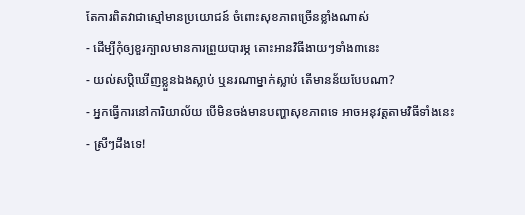តែការពិតវាជាស្មៅមានប្រយោជន៍ ចំពោះសុខភាពច្រើនខ្លាំងណាស់
- ដើម្បីកុំឲ្យខួរក្បាលមានការព្រួយបារម្ភ តោះអានវិធីងាយៗទាំង៣នេះ
- យល់សប្តិឃើញខ្លួនឯងស្លាប់ ឬនរណាម្នាក់ស្លាប់ តើមានន័យបែបណា?
- អ្នកធ្វើការនៅការិយាល័យ បើមិនចង់មានបញ្ហាសុខភាពទេ អាចអនុវត្តតាមវិធីទាំងនេះ
- ស្រីៗដឹងទេ!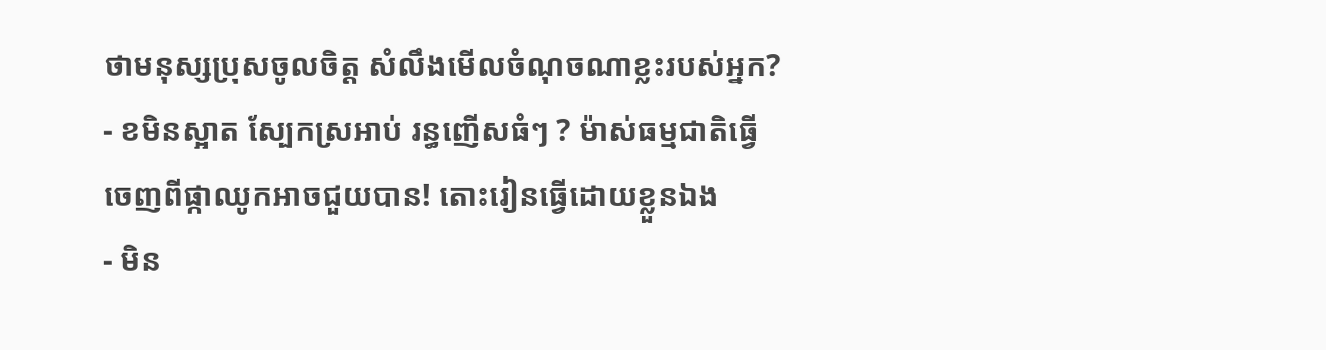ថាមនុស្សប្រុសចូលចិត្ត សំលឹងមើលចំណុចណាខ្លះរបស់អ្នក?
- ខមិនស្អាត ស្បែកស្រអាប់ រន្ធញើសធំៗ ? ម៉ាស់ធម្មជាតិធ្វើចេញពីផ្កាឈូកអាចជួយបាន! តោះរៀនធ្វើដោយខ្លួនឯង
- មិន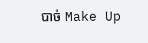បាច់ Make Up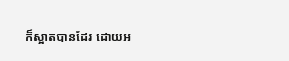ក៏ស្អាតបានដែរ ដោយអ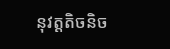នុវត្តតិចនិច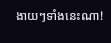ងាយៗទាំងនេះណា!